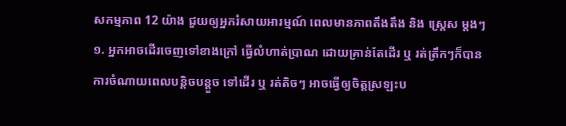សកម្មភាព 12 យ៉ាង ជួយឲ្យអ្នករំសាយអារម្មណ៍ ពេលមានភាពតឹងតឹង និង ស្ត្រេស ម្តងៗ
១. អ្នកអាចដើរចេញទៅខាងក្រៅ ធ្វើលំហាត់ប្រាណ ដោយគ្រាន់តែដើរ ឬ រត់ត្រឹកៗក៏បាន
ការចំណាយពេលបន្តិចបន្តួច ទៅដើរ ឬ រត់តិចៗ អាចធ្វើឲ្យចិត្តស្រឡះប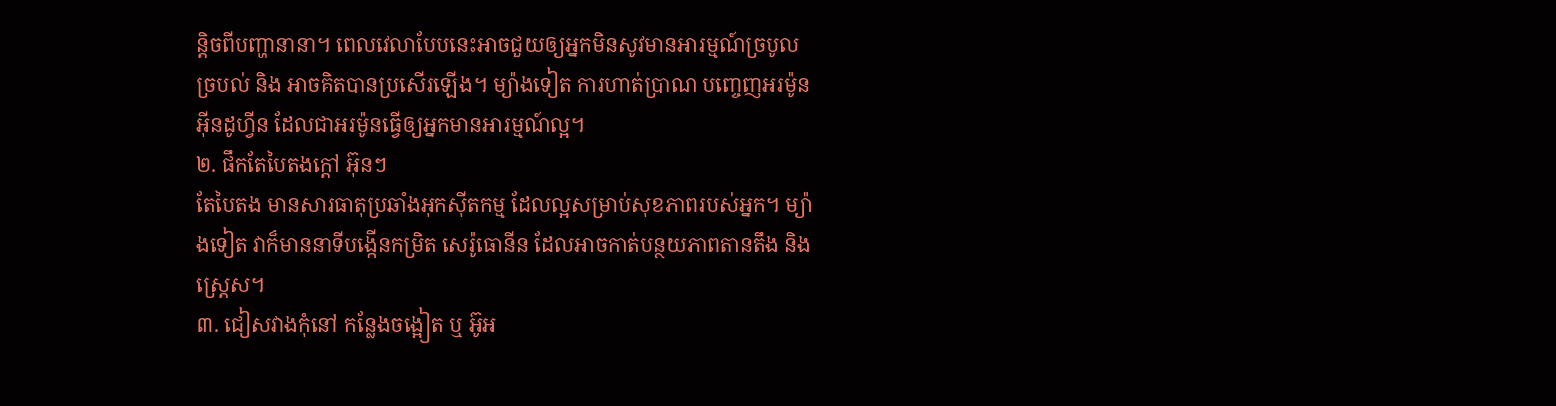ន្តិចពីបញ្ហានានា។ ពេលវេលាបែបនេះអាចជួយឲ្យអ្នកមិនសូវមានអារម្មណ៍ច្របូលច្របល់ និង អាចគិតបានប្រសើរឡើង។ ម្យ៉ាងទៀត ការហាត់ប្រាណ បញ្ចេញអរម៉ូន អ៊ីនដូហ្វីន ដែលជាអរម៉ូនធ្វើឲ្យអ្នកមានអារម្មណ៍ល្អ។
២. ផឹកតែបៃតងក្តៅ អ៊ុនៗ
តែបៃតង មានសារធាតុប្រឆាំងអុកស៊ីតកម្ម ដែលល្អសម្រាប់សុខភាពរបស់អ្នក។ ម្យ៉ាងទៀត វាក៏មាននាទីបង្កើនកម្រិត សេរ៉ូធោនីន ដែលអាចកាត់បន្ថយភាពតានតឹង និង ស្ត្រេស។
៣. ជៀសវាងកុំនៅ កន្លែងចង្អៀត ឬ អ៊ូអ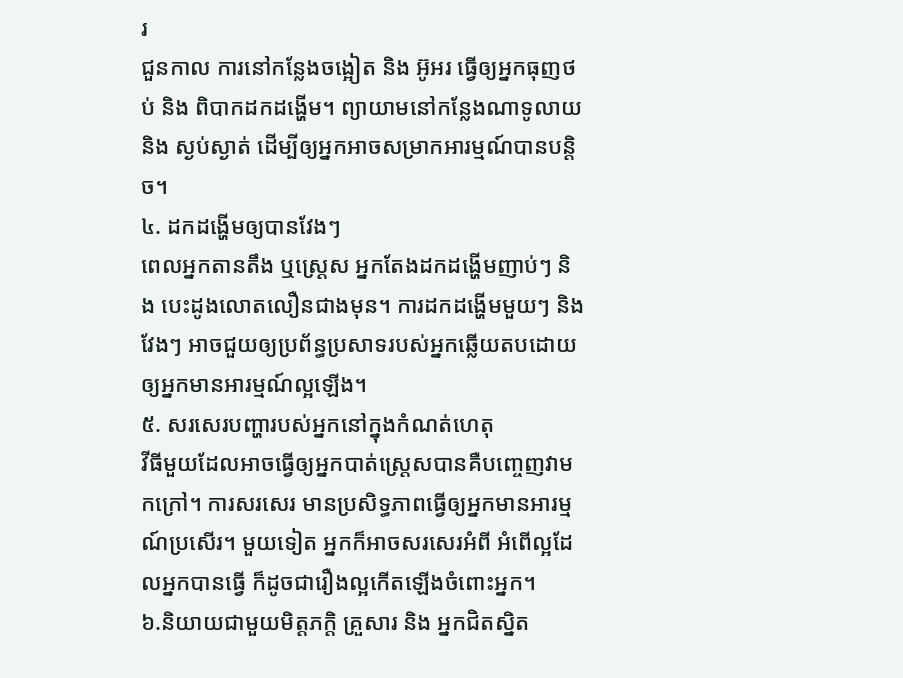រ
ជួនកាល ការនៅកន្លែងចង្អៀត និង អ៊ូអរ ធ្វើឲ្យអ្នកធុញថប់ និង ពិបាកដកដង្ហើម។ ព្យាយាមនៅកន្លែងណាទូលាយ និង ស្ងប់ស្ងាត់ ដើម្បីឲ្យអ្នកអាចសម្រាកអារម្មណ៍បានបន្តិច។
៤. ដកដង្ហើមឲ្យបានវែងៗ
ពេលអ្នកតានតឹង ឬស្ត្រេស អ្នកតែងដកដង្ហើមញាប់ៗ និង បេះដូងលោតលឿនជាងមុន។ ការដកដង្ហើមមួយៗ និង វែងៗ អាចជួយឲ្យប្រព័ន្ធប្រសាទរបស់អ្នកឆ្លើយតបដោយឲ្យអ្នកមានអារម្មណ៍ល្អឡើង។
៥. សរសេរបញ្ហារបស់អ្នកនៅក្នុងកំណត់ហេតុ
វីធីមួយដែលអាចធ្វើឲ្យអ្នកបាត់ស្ត្រេសបានគឺបញ្ចេញវាមកក្រៅ។ ការសរសេរ មានប្រសិទ្ធភាពធ្វើឲ្យអ្នកមានអារម្មណ៍ប្រសើរ។ មួយទៀត អ្នកក៏អាចសរសេរអំពី អំពើល្អដែលអ្នកបានធ្វើ ក៏ដូចជារឿងល្អកើតឡើងចំពោះអ្នក។
៦.និយាយជាមួយមិត្តភក្តិ គ្រួសារ និង អ្នកជិតស្និត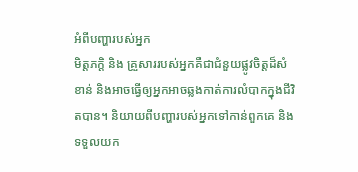អំពីបញ្ហារបស់អ្នក
មិត្តភក្តិ និង គ្រួសាររបស់អ្នកគឺជាជំនួយផ្លូវចិត្តដ៏សំខាន់ និងអាចធ្វើឲ្យអ្នកអាចឆ្លងកាត់ការលំបាកក្នុងជីវិតបាន។ និយាយពីបញ្ហារបស់អ្នកទៅកាន់ពួកគេ និង ទទួលយក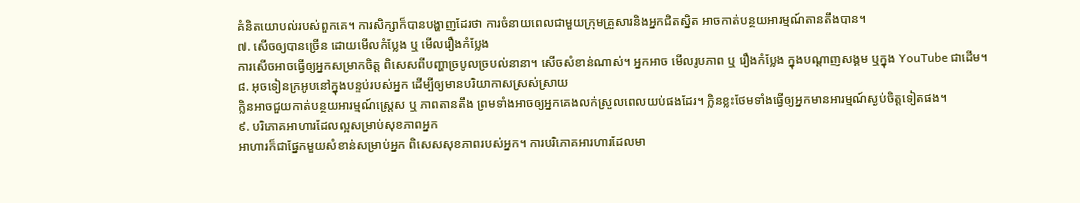គំនិតយោបល់របស់ពួកគេ។ ការសិក្សាក៏បានបង្ហាញដែរថា ការចំនាយពេលជាមួយក្រុមគ្រួសារនិងអ្នកជិតស្និត អាចកាត់បន្ថយអារម្មណ៍តានតឹងបាន។
៧. សើចឲ្យបានច្រើន ដោយមើលកំប្លែង ឬ មើលរឿងកំប្លែង
ការសើចអាចធ្វើឲ្យអ្នកសម្រាកចិត្ត ពិសេសពីបញ្ហាច្របូលច្របល់នានា។ សើចសំខាន់ណាស់។ អ្នកអាច មើលរូបភាព ឬ រឿងកំប្លែង ក្នុងបណ្តាញសង្គម ឬក្នុង YouTube ជាដើម។
៨. អុចទៀនក្រអូបនៅក្នុងបន្ទប់របស់អ្នក ដើម្បីឲ្យមានបរិយាកាសស្រស់ស្រាយ
ក្លិនអាចជួយកាត់បន្ថយអារម្មណ៍ស្ត្រេស ឬ ភាពតានតឹង ព្រមទាំងអាចឲ្យអ្នកគេងលក់ស្រួលពេលយប់ផងដែរ។ ក្លិនខ្លះថែមទាំងធ្វើឲ្យអ្នកមានអារម្មណ៍ស្ងប់ចិត្តទៀតផង។
៩. បរិភោគអាហារដែលល្អសម្រាប់សុខភាពអ្នក
អាហារក៏ជាផ្នែកមួយសំខាន់សម្រាប់អ្នក ពិសេសសុខភាពរបស់អ្នក។ ការបរិភោគអារហារដែលមា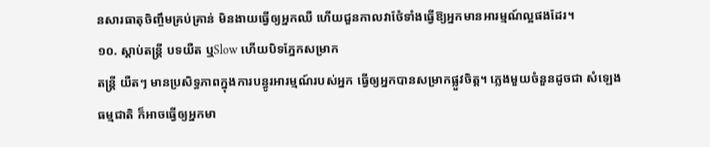នសារធាតុចិញ្ចឹមគ្រប់គ្រាន់ មិនងាយធ្វើឲ្យអ្នកឈឺ ហើយជួនកាលវាថែំទាំងធ្វើឱ្យអ្នកមានអារម្មណ៍ល្អផងដែរ។
១០. ស្តាប់តន្ត្រី បទយឺត ឬSlow ហើយបិទភ្នែកសម្រាក
តន្ត្រី យឺតៗ មានប្រសិទ្ធភាពក្នុងការបន្ធូរអារម្មណ៍របស់អ្នក ធ្វើឲ្យអ្នកបានសម្រាកផ្លួវចិត្ត។ ភ្លេងមួយចំនួនដូចជា សំឡេងធម្មជាតិ ក៏អាចធ្វើឲ្យអ្នកមា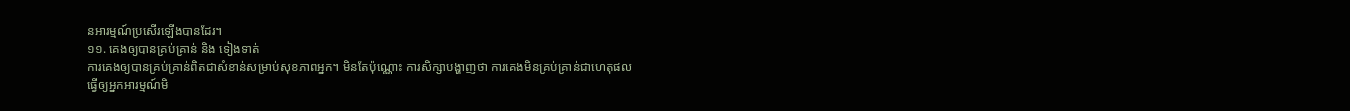នអារម្មណ៍ប្រសើរឡើងបានដែរ។
១១. គេងឲ្យបានគ្រប់គ្រាន់ និង ទៀងទាត់
ការគេងឲ្យបានគ្រប់គ្រាន់ពិតជាសំខាន់សម្រាប់សុខភាពអ្នក។ មិនតែប៉ុណ្ណោះ ការសិក្សាបង្ហាញថា ការគេងមិនគ្រប់គ្រាន់ជាហេតុផលធ្វើឲ្យអ្នកអារម្មណ៍មិ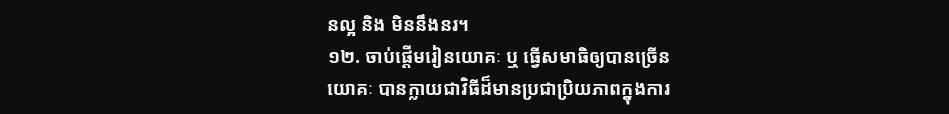នល្អ និង មិននឹងនរ។
១២. ចាប់ផ្តើមរៀនយោគៈ ឬ ធ្វើសមាធិឲ្យបានច្រើន
យោគៈ បានក្លាយជាវិធីដ៏មានប្រជាប្រិយភាពក្នុងការ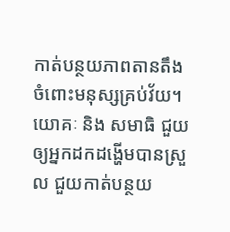កាត់បន្ថយភាពតានតឹង ចំពោះមនុស្សគ្រប់វ័យ។ យោគៈ និង សមាធិ ជួយឲ្យអ្នកដកដង្ហើមបានស្រួល ជួយកាត់បន្ថយ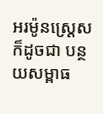អរម៉ូនស្រេ្តស ក៏ដូចជា បន្ថយសម្ពាធ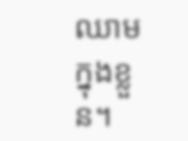ឈាមក្នុងខ្លួន។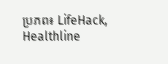ប្រភព៖ LifeHack, Healthline